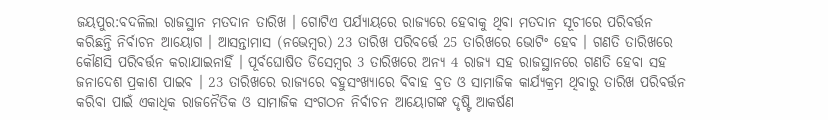ଜୟପୁର:ବଦଳିଲା ରାଜସ୍ଥାନ ମତଦାନ ତାରିଖ । ଗୋଟିଏ ପର୍ଯ୍ୟାୟରେ ରାଜ୍ୟରେ ହେବାକୁ ଥିବା ମତଦାନ ସୂଚୀରେ ପରିବର୍ତ୍ତନ କରିଛନ୍ତି ନିର୍ବାଚନ ଆୟୋଗ । ଆସନ୍ତାମାସ (ନଭେମ୍ବର) 23 ତାରିଖ ପରିବର୍ତ୍ତେ 25 ତାରିଖରେ ଭୋଟିଂ ହେବ । ଗଣତି ତାରିଖରେ କୌଣସି ପରିବର୍ତ୍ତନ କରାଯାଇନାହିଁ । ପୂର୍ବଘୋଷିତ ଡିସେମ୍ବର 3 ତାରିଖରେ ଅନ୍ୟ 4 ରାଜ୍ୟ ସହ ରାଜସ୍ଥାନରେ ଗଣତି ହେବା ସହ ଜନାଦେଶ ପ୍ରକାଶ ପାଇବ । 23 ତାରିଖରେ ରାଜ୍ୟରେ ବହୁସଂଖ୍ୟାରେ ବିବାହ ବ୍ରତ ଓ ସାମାଜିକ କାର୍ଯ୍ୟକ୍ରମ ଥିବାରୁ ତାରିଖ ପରିବର୍ତ୍ତନ କରିବା ପାଇଁ ଏକାଧିକ ରାଜନୈତିକ ଓ ସାମାଜିକ ସଂଗଠନ ନିର୍ବାଚନ ଆୟୋଗଙ୍କ ଦୃଷ୍ଟି ଆକର୍ଷଣ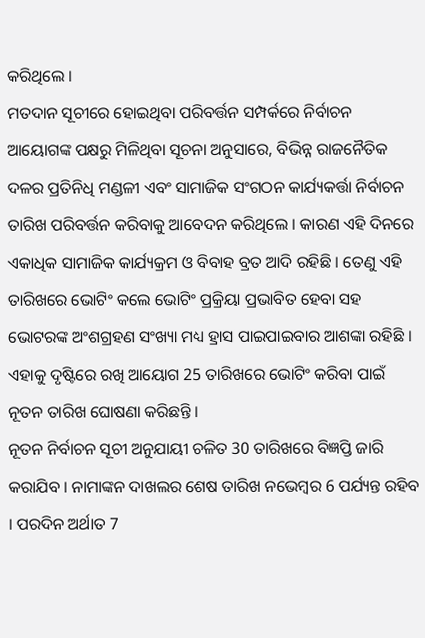କରିଥିଲେ ।
ମତଦାନ ସୂଚୀରେ ହୋଇଥିବା ପରିବର୍ତ୍ତନ ସମ୍ପର୍କରେ ନିର୍ବାଚନ ଆୟୋଗଙ୍କ ପକ୍ଷରୁ ମିଳିଥିବା ସୂଚନା ଅନୁସାରେ, ବିଭିନ୍ନ ରାଜନୈତିକ ଦଳର ପ୍ରତିନିଧି ମଣ୍ଡଳୀ ଏବଂ ସାମାଜିକ ସଂଗଠନ କାର୍ଯ୍ୟକର୍ତ୍ତା ନିର୍ବାଚନ ତାରିଖ ପରିବର୍ତ୍ତନ କରିବାକୁ ଆବେଦନ କରିଥିଲେ । କାରଣ ଏହି ଦିନରେ ଏକାଧିକ ସାମାଜିକ କାର୍ଯ୍ୟକ୍ରମ ଓ ବିବାହ ବ୍ରତ ଆଦି ରହିଛି । ତେଣୁ ଏହି ତାରିଖରେ ଭୋଟିଂ କଲେ ଭୋଟିଂ ପ୍ରକ୍ରିୟା ପ୍ରଭାବିତ ହେବା ସହ ଭୋଟରଙ୍କ ଅଂଶଗ୍ରହଣ ସଂଖ୍ୟା ମଧ୍ୟ ହ୍ରାସ ପାଇପାଇବାର ଆଶଙ୍କା ରହିଛି । ଏହାକୁ ଦୃଷ୍ଟିରେ ରଖି ଆୟୋଗ 25 ତାରିଖରେ ଭୋଟିଂ କରିବା ପାଇଁ ନୂତନ ତାରିଖ ଘୋଷଣା କରିଛନ୍ତି ।
ନୂତନ ନିର୍ବାଚନ ସୂଚୀ ଅନୁଯାୟୀ ଚଳିତ 30 ତାରିଖରେ ବିଜ୍ଞପ୍ତି ଜାରି କରାଯିବ । ନାମାଙ୍କନ ଦାଖଲର ଶେଷ ତାରିଖ ନଭେମ୍ବର 6 ପର୍ଯ୍ୟନ୍ତ ରହିବ । ପରଦିନ ଅର୍ଥାତ 7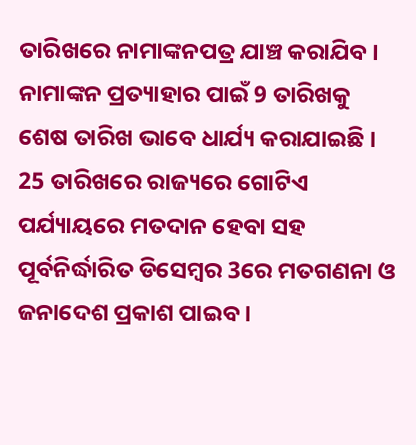ତାରିଖରେ ନାମାଙ୍କନପତ୍ର ଯାଞ୍ଚ କରାଯିବ । ନାମାଙ୍କନ ପ୍ରତ୍ୟାହାର ପାଇଁ 9 ତାରିଖକୁ ଶେଷ ତାରିଖ ଭାବେ ଧାର୍ଯ୍ୟ କରାଯାଇଛି । 25 ତାରିଖରେ ରାଜ୍ୟରେ ଗୋଟିଏ ପର୍ଯ୍ୟାୟରେ ମତଦାନ ହେବା ସହ ପୂର୍ବନିର୍ଦ୍ଧାରିତ ଡିସେମ୍ବର 3ରେ ମତଗଣନା ଓ ଜନାଦେଶ ପ୍ରକାଶ ପାଇବ ।